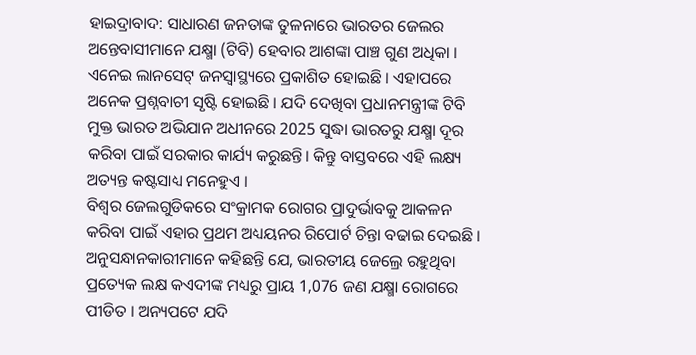ହାଇଦ୍ରାବାଦ: ସାଧାରଣ ଜନତାଙ୍କ ତୁଳନାରେ ଭାରତର ଜେଲର ଅନ୍ତେବାସୀମାନେ ଯକ୍ଷ୍ମା (ଟିବି) ହେବାର ଆଶଙ୍କା ପାଞ୍ଚ ଗୁଣ ଅଧିକା । ଏନେଇ ଲାନସେଟ୍ ଜନସ୍ୱାସ୍ଥ୍ୟରେ ପ୍ରକାଶିତ ହୋଇଛି । ଏହାପରେ ଅନେକ ପ୍ରଶ୍ନବାଚୀ ସୃଷ୍ଟି ହୋଇଛି । ଯଦି ଦେଖିବା ପ୍ରଧାନମନ୍ତ୍ରୀଙ୍କ ଟିବି ମୁକ୍ତ ଭାରତ ଅଭିଯାନ ଅଧୀନରେ 2025 ସୁଦ୍ଧା ଭାରତରୁ ଯକ୍ଷ୍ମା ଦୂର କରିବା ପାଇଁ ସରକାର କାର୍ଯ୍ୟ କରୁଛନ୍ତି। କିନ୍ତୁ ବାସ୍ତବରେ ଏହି ଲକ୍ଷ୍ୟ ଅତ୍ୟନ୍ତ କଷ୍ଟସାଧ୍ୟ ମନେହୁଏ ।
ବିଶ୍ବର ଜେଲଗୁଡିକରେ ସଂକ୍ରାମକ ରୋଗର ପ୍ରାଦୁର୍ଭାବକୁ ଆକଳନ କରିବା ପାଇଁ ଏହାର ପ୍ରଥମ ଅଧ୍ୟୟନର ରିପୋର୍ଟ ଚିନ୍ତା ବଢାଇ ଦେଇଛି । ଅନୁସନ୍ଧାନକାରୀମାନେ କହିଛନ୍ତି ଯେ, ଭାରତୀୟ ଜେଲ୍ରେ ରହୁଥିବା ପ୍ରତ୍ୟେକ ଲକ୍ଷ କଏଦୀଙ୍କ ମଧ୍ୟରୁ ପ୍ରାୟ 1,076 ଜଣ ଯକ୍ଷ୍ମା ରୋଗରେ ପୀଡିତ । ଅନ୍ୟପଟେ ଯଦି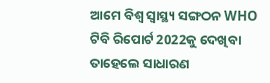ଆମେ ବିଶ୍ବ ସ୍ବାସ୍ଥ୍ୟ ସଙ୍ଗଠନ WHO ଟିବି ରିପୋର୍ଟ 2022କୁ ଦେଖିବା ତାହେଲେ ସାଧାରଣ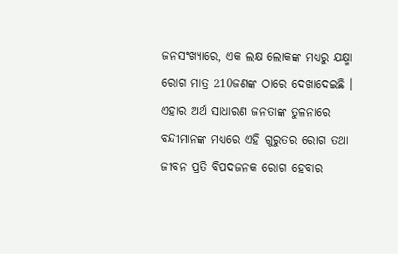ଜନସଂଖ୍ୟାରେ, ଏକ ଲକ୍ଷ ଲୋକଙ୍କ ମଧ୍ୟରୁ ଯକ୍ଷ୍ମା ରୋଗ ମାତ୍ର 210ଜଣଙ୍କ ଠାରେ ଦେଖାଦେଇଛି । ଏହାର ଅର୍ଥ ସାଧାରଣ ଜନତାଙ୍କ ତୁଳନାରେ ବନ୍ଦୀମାନଙ୍କ ମଧ୍ୟରେ ଏହି ଗୁରୁତର ରୋଗ ତଥା ଜୀବନ ପ୍ରତି ବିପଦଜନକ ରୋଗ ହେବାର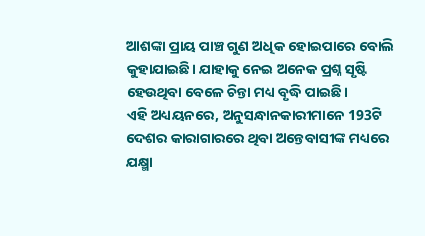ଆଶଙ୍କା ପ୍ରାୟ ପାଞ୍ଚ ଗୁଣ ଅଧିକ ହୋଇପାରେ ବୋଲି କୁହାଯାଇଛି। ଯାହାକୁ ନେଇ ଅନେକ ପ୍ରଶ୍ନ ସୃଷ୍ଟି ହେଉଥିବା ବେଳେ ଚିନ୍ତା ମଧ୍ୟ ବୃଦ୍ଧି ପାଇଛି।
ଏହି ଅଧ୍ୟୟନରେ, ଅନୁସନ୍ଧାନକାରୀମାନେ 193ଟି ଦେଶର କାରାଗାରରେ ଥିବା ଅନ୍ତେବାସୀଙ୍କ ମଧ୍ୟରେ ଯକ୍ଷ୍ମା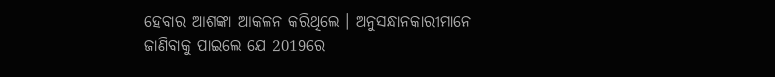ହେବାର ଆଶଙ୍କା ଆକଳନ କରିଥିଲେ । ଅନୁସନ୍ଧାନକାରୀମାନେ ଜାଣିବାକୁ ପାଇଲେ ଯେ 2019ରେ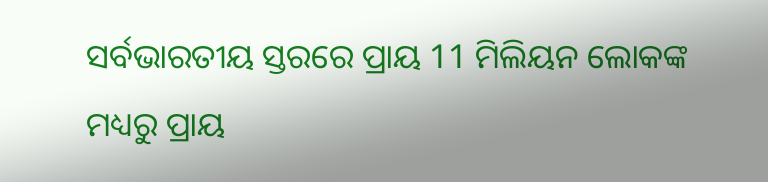ସର୍ବଭାରତୀୟ ସ୍ତରରେ ପ୍ରାୟ 11 ମିଲିୟନ ଲୋକଙ୍କ ମଧ୍ୟରୁ ପ୍ରାୟ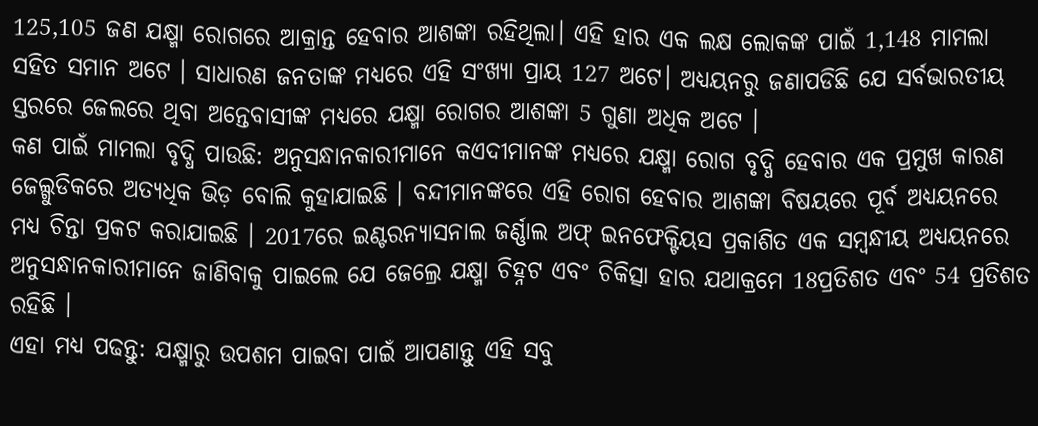125,105 ଜଣ ଯକ୍ଷ୍ମା ରୋଗରେ ଆକ୍ରାନ୍ତ ହେବାର ଆଶଙ୍କା ରହିଥିଲା। ଏହି ହାର ଏକ ଲକ୍ଷ ଲୋକଙ୍କ ପାଇଁ 1,148 ମାମଲା ସହିତ ସମାନ ଅଟେ । ସାଧାରଣ ଜନତାଙ୍କ ମଧ୍ୟରେ ଏହି ସଂଖ୍ୟା ପ୍ରାୟ 127 ଅଟେ। ଅଧ୍ୟୟନରୁ ଜଣାପଡିଛି ଯେ ସର୍ବଭାରତୀୟ ସ୍ତରରେ ଜେଲରେ ଥିବା ଅନ୍ତେବାସୀଙ୍କ ମଧ୍ୟରେ ଯକ୍ଷ୍ମା ରୋଗର ଆଶଙ୍କା 5 ଗୁଣା ଅଧିକ ଅଟେ ।
କଣ ପାଇଁ ମାମଲା ବୃଦ୍ଧି ପାଉଛି: ଅନୁସନ୍ଧାନକାରୀମାନେ କଏଦୀମାନଙ୍କ ମଧ୍ୟରେ ଯକ୍ଷ୍ମା ରୋଗ ବୃଦ୍ଧି ହେବାର ଏକ ପ୍ରମୁଖ କାରଣ ଜେଲ୍ଗୁଡିକରେ ଅତ୍ୟଧିକ ଭିଡ଼ ବୋଲି କୁହାଯାଇଛି । ବନ୍ଦୀମାନଙ୍କରେ ଏହି ରୋଗ ହେବାର ଆଶଙ୍କା ବିଷୟରେ ପୂର୍ବ ଅଧ୍ୟୟନରେ ମଧ୍ୟ ଚିନ୍ତା ପ୍ରକଟ କରାଯାଇଛି । 2017ରେ ଇଣ୍ଟରନ୍ୟାସନାଲ ଜର୍ଣ୍ଣାଲ ଅଫ୍ ଇନଫେକ୍ଟିୟସ ପ୍ରକାଶିତ ଏକ ସମ୍ବନ୍ଧୀୟ ଅଧ୍ୟୟନରେ ଅନୁସନ୍ଧାନକାରୀମାନେ ଜାଣିବାକୁ ପାଇଲେ ଯେ ଜେଲ୍ରେ ଯକ୍ଷ୍ମା ଚିହ୍ନଟ ଏବଂ ଚିକିତ୍ସା ହାର ଯଥାକ୍ରମେ 18ପ୍ରତିଶତ ଏବଂ 54 ପ୍ରତିଶତ ରହିଛି ।
ଏହା ମଧ୍ୟ ପଢନ୍ତୁ: ଯକ୍ଷ୍ମାରୁ ଉପଶମ ପାଇବା ପାଇଁ ଆପଣାନ୍ତୁ ଏହି ସବୁ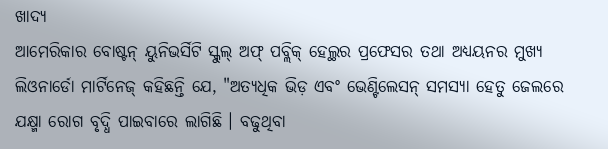ଖାଦ୍ୟ
ଆମେରିକାର ବୋଷ୍ଟନ୍ ୟୁନିଭର୍ସିଟି ସ୍କୁଲ୍ ଅଫ୍ ପବ୍ଲିକ୍ ହେଲ୍ଥର ପ୍ରଫେସର ତଥା ଅଧ୍ୟୟନର ମୁଖ୍ୟ ଲିଓନାର୍ଡୋ ମାର୍ଟିନେଜ୍ କହିଛନ୍ତି ଯେ, "ଅତ୍ୟଧିକ ଭିଡ଼ ଏବଂ ଭେଣ୍ଟିଲେସନ୍ ସମସ୍ୟା ହେତୁ ଜେଲରେ ଯକ୍ଷ୍ମା ରୋଗ ବୃଦ୍ଧି ପାଇବାରେ ଲାଗିଛି । ବଢୁଥିବା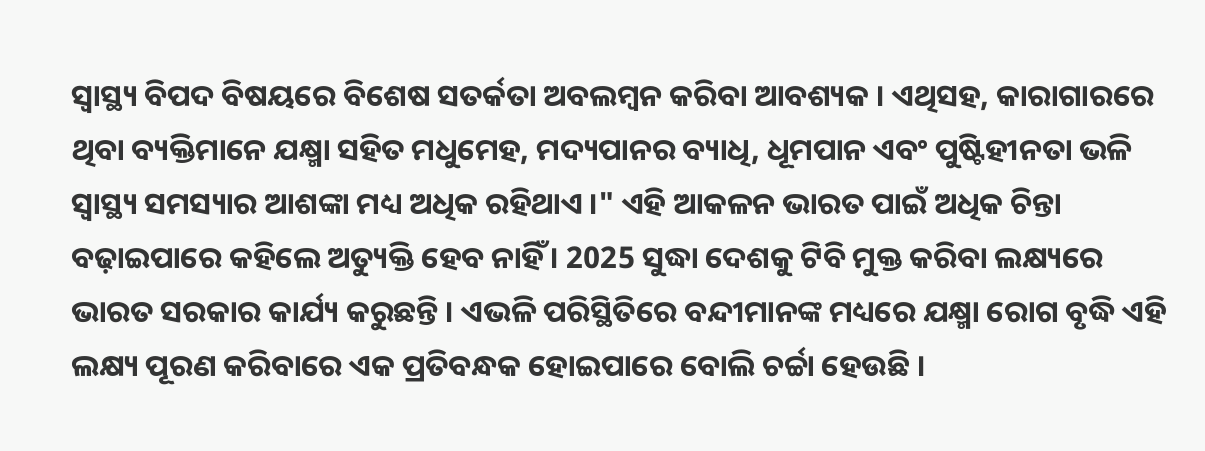ସ୍ୱାସ୍ଥ୍ୟ ବିପଦ ବିଷୟରେ ବିଶେଷ ସତର୍କତା ଅବଲମ୍ବନ କରିବା ଆବଶ୍ୟକ । ଏଥିସହ, କାରାଗାରରେ ଥିବା ବ୍ୟକ୍ତିମାନେ ଯକ୍ଷ୍ମା ସହିତ ମଧୁମେହ, ମଦ୍ୟପାନର ବ୍ୟାଧି, ଧୂମପାନ ଏବଂ ପୁଷ୍ଟିହୀନତା ଭଳି ସ୍ୱାସ୍ଥ୍ୟ ସମସ୍ୟାର ଆଶଙ୍କା ମଧ୍ୟ ଅଧିକ ରହିଥାଏ ।" ଏହି ଆକଳନ ଭାରତ ପାଇଁ ଅଧିକ ଚିନ୍ତା ବଢ଼ାଇପାରେ କହିଲେ ଅତ୍ୟୁକ୍ତି ହେବ ନାହିଁ । 2025 ସୁଦ୍ଧା ଦେଶକୁ ଟିବି ମୁକ୍ତ କରିବା ଲକ୍ଷ୍ୟରେ ଭାରତ ସରକାର କାର୍ଯ୍ୟ କରୁଛନ୍ତି । ଏଭଳି ପରିସ୍ଥିତିରେ ବନ୍ଦୀମାନଙ୍କ ମଧ୍ୟରେ ଯକ୍ଷ୍ମା ରୋଗ ବୃଦ୍ଧି ଏହି ଲକ୍ଷ୍ୟ ପୂରଣ କରିବାରେ ଏକ ପ୍ରତିବନ୍ଧକ ହୋଇପାରେ ବୋଲି ଚର୍ଚ୍ଚା ହେଉଛି ।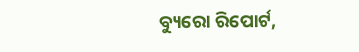ବ୍ୟୁରୋ ରିପୋର୍ଟ,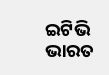ଇଟିଭି ଭାରତ